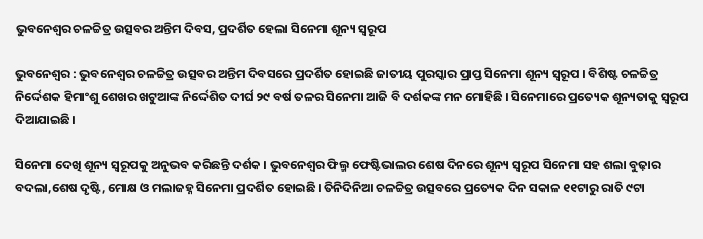ଭୁବନେଶ୍ଵର ଚଳଚ୍ଚିତ୍ର ଉତ୍ସବର ଅନ୍ତିମ ଦିବସ, ପ୍ରଦର୍ଶିତ ହେଲା ସିନେମା ଶୂନ୍ୟ ସ୍ବରୂପ

ଭୁବନେଶ୍ଵର : ଭୁବନେଶ୍ଵର ଚଳଚ୍ଚିତ୍ର ଉତ୍ସବର ଅନ୍ତିମ ଦିବସରେ ପ୍ରଦର୍ଶିତ ହୋଇଛି ଜାତୀୟ ପୁରସ୍କାର ପ୍ରାପ୍ତ ସିନେମା ଶୂନ୍ୟ ସ୍ବରୂପ । ବିଶିଷ୍ଟ ଚଳଚ୍ଚିତ୍ର ନିର୍ଦ୍ଦେଶକ ହିମାଂଶୁ ଶେଖର ଖଟୁଆଙ୍କ ନିର୍ଦ୍ଦେଶିତ ଦୀର୍ଘ ୨୯ ବର୍ଷ ତଳର ସିନେମା ଆଜି ବି ଦର୍ଶକଙ୍କ ମନ ମୋହିଛି । ସିନେମାରେ ପ୍ରତ୍ୟେକ ଶୂନ୍ୟତାକୁ ସ୍ବରୂପ ଦିଆଯାଇଛି ।

ସିନେମା ଦେଖି ଶୂନ୍ୟ ସ୍ୱରୂପକୁ ଅନୁଭବ କରିଛନ୍ତି ଦର୍ଶକ । ଭୁବନେଶ୍ବର ଫିଲ୍ମ ଫେଷ୍ଟିଭାଲର ଶେଷ ଦିନରେ ଶୂନ୍ୟ ସ୍ୱରୂପ ସିନେମା ସହ ଶଲା ବୁଢ଼ାର ବଦଲା,ଶେଷ ଦୃଷ୍ଟି, ମୋକ୍ଷ ଓ ମଲାଜହ୍ନ ସିନେମା ପ୍ରଦର୍ଶିତ ହୋଇଛି । ତିନିଦିନିଆ ଚଳଚ୍ଚିତ୍ର ଉତ୍ସବରେ ପ୍ରତ୍ୟେକ ଦିନ ସକାଳ ୧୧ଟାରୁ ରାତି ୯ଟା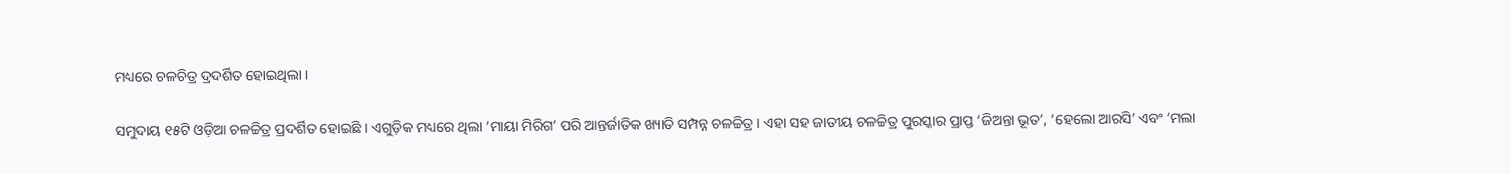ମଧ୍ୟରେ ଚଳଚିତ୍ର ଦ୍ରଦର୍ଶିତ ହୋଇଥିଲା ।

ସମୁଦାୟ ୧୫ଟି ଓଡ଼ିଆ ଚଳଚ୍ଚିତ୍ର ପ୍ରଦର୍ଶିତ ହୋଇଛି । ଏଗୁଡ଼ିକ ମଧ୍ୟରେ ଥିଲା ‘ମାୟା ମିରିଗ’ ପରି ଆନ୍ତର୍ଜାତିକ ଖ୍ୟାତି ସମ୍ପନ୍ନ ଚଳଚ୍ଚିତ୍ର । ଏହା ସହ ଜାତୀୟ ଚଳଚ୍ଚିତ୍ର ପୁରସ୍କାର ପ୍ରାପ୍ତ ‘ଜିଅନ୍ତା ଭୂତ’, ‘ହେଲୋ ଆରସି’ ଏବଂ ‘ମଲା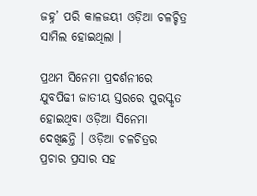ଜହ୍ନ’ ପରି କାଳଜୟୀ ଓଡ଼ିଆ ଚଳଚ୍ଚିତ୍ର ସାମିଲ ହୋଇଥିଲା ।

ପ୍ରଥମ ସିନେମା ପ୍ରଦର୍ଶନୀରେ ଯୁବପିଢୀ ଜାତୀୟ ସ୍ତରରେ ପୁରସ୍କୃତ ହୋଇଥିବା ଓଡ଼ିଆ ସିନେମା ଦେଖିଛନ୍ତି । ଓଡ଼ିଆ ଚଳଚିତ୍ରର ପ୍ରଚାର ପ୍ରସାର ସହ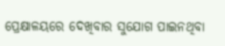ପ୍ରେକ୍ଷାଳୟରେ ଦେଖିବାର ସୁଯୋଗ ପାଇନଥିବା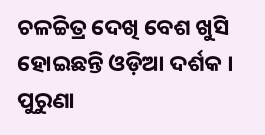ଚଳଚ୍ଚିତ୍ର ଦେଖି ବେଶ ଖୁସି ହୋଇଛନ୍ତି ଓଡ଼ିଆ ଦର୍ଶକ । ପୁରୁଣା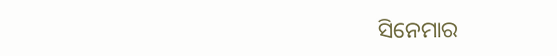ସିନେମାର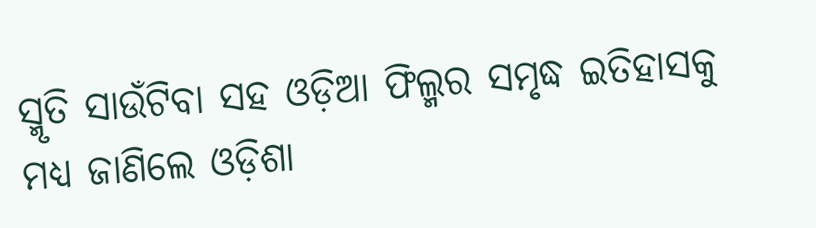ସ୍ମୃତି ସାଉଁଟିବା ସହ ଓଡ଼ିଆ ଫିଲ୍ମର ସମୃଦ୍ଧ ଇତିହାସକୁ ମଧ୍ୟ ଜାଣିଲେ ଓଡ଼ିଶା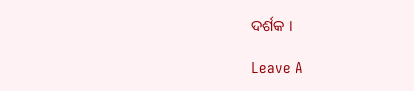ଦର୍ଶକ ।

Leave A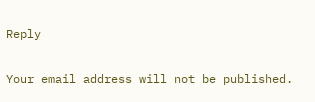Reply

Your email address will not be published.